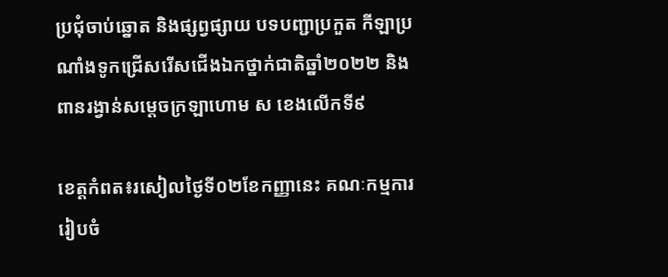ប្រជុំចាប់ឆ្នោត និងផ្សព្វផ្សាយ បទបញ្ជាប្រកួត កីឡាប្រណាំងទូកជ្រើសរើសជើងឯកថ្នាក់ជាតិឆ្នាំ២០២២ និង ពានរង្វាន់សម្ដេចក្រឡាហោម ស ខេងលើកទី៩

ខេត្តកំពត៖រសៀលថ្ងៃទី០២ខែកញ្ញានេះ គណៈកម្មការរៀបចំ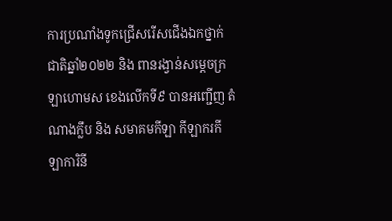ការប្រណាំងទូកជ្រើសរើសជើងឯកថ្នាក់ជាតិឆ្នាំ២០២២ និង ពានរង្វាន់សម្ដេចក្រឡាហោមស ខេងលើកទី៩ បានអញ្ជើញ តំណាងក្លឹប និង សមាគមកីឡា កីឡាករកីឡាការិនី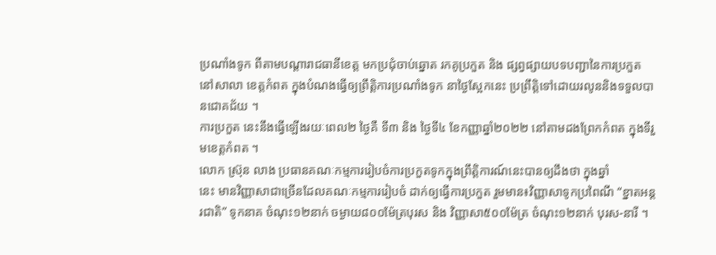ប្រណាំងទូក ពីតាមបណ្ដារាជធានីខេត្ត មកប្រជុំចាប់ឆ្នោត រកគូប្រកួត និង ផ្សព្វផ្សាយបទបញ្ជានៃការប្រកួត នៅសាលា ខេត្តកំពត ក្នុងបំណងធ្វើឲ្យព្រឹត្តិការប្រណាំងទូក នាថ្ងៃស្អែកនេះ ប្រព្រឹត្តិទៅដោយរលូននិងទទួលបានជោគជ័យ ។
ការប្រកួត នេះនឹងធ្វើឡើងរយៈពេល២ ថ្ងៃគឺ ទី៣ និង ថ្ងៃទី៤ ខែកញ្ញាឆ្នាំ២០២២ នៅតាមដងព្រែកកំពត ក្នុងទីរួមខេត្តកំពត ។
លោក ស៊្រុន លាង ប្រធានគណៈកម្មការរៀបចំការប្រកួតទូកក្នុងព្រឹត្តិការណ៍នេះបានឲ្យដឹងថា ក្នុងឆ្នាំ
នេះ មានវិញ្ញាសាជាច្រើនដែលគណៈកម្មការរៀបចំ ដាក់ឲ្យធ្វើការប្រកួត រួមមាន៖វិញ្ញាសាទូកប្រពៃណី “ខ្នាតអន្តរជាតិ” ទូកនាគ ចំណុះ១២នាក់ ចម្ងាយ៨០០ម៉ែត្របុរស និង វិញ្ញាសា៥០០ម៉ែត្រ ចំណុះ១២នាក់ បុរស-នារី ។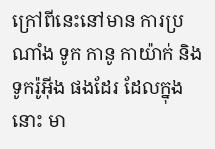ក្រៅពីនេះនៅមាន ការប្រណាំង ទូក កានូ កាយ៉ាក់ និង ទូករ៉ូអ៊ីង ផងដែរ ដែលក្នុងនោះ មា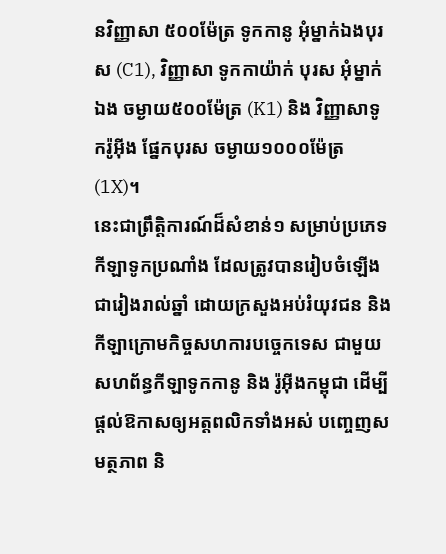នវិញ្ញាសា ៥០០ម៉ែត្រ ទូកកានូ អុំម្នាក់ឯងបុរស (C1), វិញ្ញាសា ទូកកាយ៉ាក់ បុរស អុំម្នាក់ឯង ចម្ងាយ៥០០ម៉ែត្រ (K1) និង វិញ្ញាសាទូករ៉ូអ៊ីង ផ្នែកបុរស ចម្ងាយ១០០០ម៉ែត្រ (1X)។
នេះជាព្រឹត្តិការណ៍ដ៏សំខាន់១ សម្រាប់ប្រភេទកីឡាទូកប្រណាំង ដែលត្រូវបានរៀបចំឡើងជារៀងរាល់ឆ្នាំ ដោយក្រសួងអប់រំយុវជន និង កីឡាក្រោមកិច្ចសហការបច្ចេកទេស ជាមួយសហព័ន្ធកីឡាទូកកានូ និង រ៉ូអ៊ីងកម្ពុជា ដើម្បីផ្ដល់ឱកាសឲ្យអត្តពលិកទាំងអស់ បញ្ចេញសមត្ថភាព និ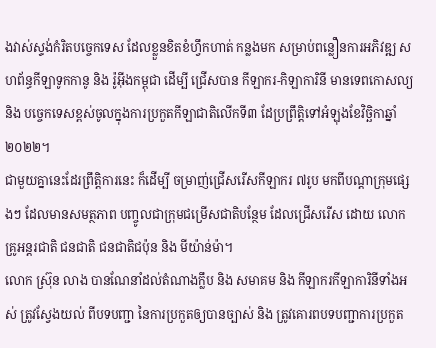ងវាស់ស្ទង់កំរិតបច្ចេកទេស ដែលខ្លួនខិតខំហ្វឹកហាត់ កន្លងមក សម្រាប់ពន្លឿនការអភិវឌ្ឍ សហព័ន្ធកីឡាទូកកានូ និង រ៉ូអ៊ីងកម្ពុជា ដើម្បី ជ្រើសបាន កីឡាករ-កិឡាការិនី មានទេពកោសល្យ និង បច្ចេកទេសខ្ពស់ចូលក្នុងការប្រកួតកីឡាជាតិលើកទី៣ ដែប្រព្រឹត្តិទៅអំឡុងខែវិច្ឆិកាឆ្នាំ២០២២។
ជាមួយគ្នានេះដែរព្រឹត្តិការនេះ ក៏ដើម្បី ចម្រាញ់ជ្រើសរើសកីឡាករ ៧រូប មកពីបណ្ដាក្រុមផ្សេងៗ ដែលមានសមត្ថភាព បញ្ចូលជាក្រុមជម្រើសជាតិបន្ថែម ដែលជ្រើសរើស ដោយ លោកគ្រូអន្ដរជាតិ ជនជាតិ ជនជាតិជប៉ុន និង មីយ៉ាន់ម៉ា។
លោក ស្រ៊ុន លាង បានណែនាំដល់តំណាងក្លឹប និង សមាគម និង កីឡាករកីឡាការិនីទាំងអស់ ត្រូវស្វែងយល់ ពីបទបញ្ជា នៃការប្រកួតឲ្យបានច្បាស់ និង ត្រូវគោរពបទបញ្ជាការប្រកួត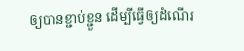ឲ្យបានខ្ជាប់ខ្ជួន ដើម្បីធ្វើឲ្យដំណើរ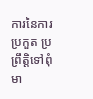ការនៃការប្រកួត ប្រព្រឹត្តិទៅពុំមា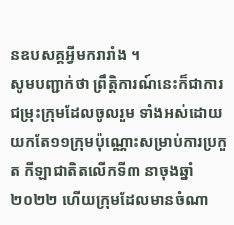នឧបសគ្គអ្វីមករារាំង ។
សូមបញ្ជាក់ថា ព្រឹត្តិការណ៍នេះក៏ជាការជម្រុះក្រុមដែលចូលរួម ទាំងអស់ដោយយកតែ១១ក្រុមប៉ុណ្ណោះសម្រាប់ការប្រកួត កីឡាជាតិតលើកទី៣ នាចុងឆ្នាំ២០២២ ហើយក្រុមដែលមានចំណា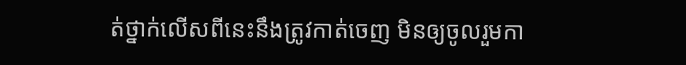ត់ថ្នាក់លើសពីនេះនឹងត្រូវកាត់ចេញ មិនឲ្យចូលរួមកា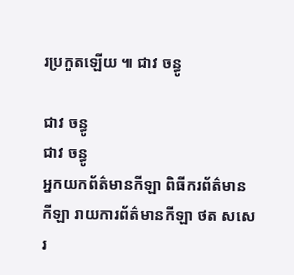រប្រកួតឡើយ ៕ ជាវ ចន្ធូ

ជាវ ចន្ធូ
ជាវ ចន្ធូ
អ្នកយកព័ត៌មានកីឡា ពិធីករព័ត៌មានកីឡា រាយការព័ត៌មានកីឡា ថត សសេរ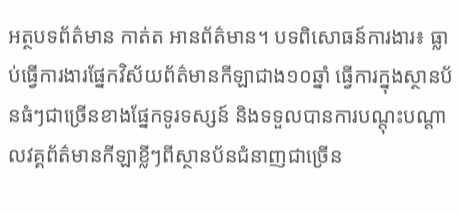អត្ថបទព័ត៌មាន កាត់ត អានព័ត៌មាន។ បទពិសោធន៍ការងារ៖ ធ្លាប់ធ្វើការងារផ្នែកវិស័យព័ត៌មានកីឡាជាង១០ឆ្នាំ ធ្វើការក្នុងស្ថានប័នធំៗជាច្រើនខាងផ្នែកទូរទស្សន៍ និងទទួលបានការបណ្តុះបណ្តាលវគ្គព័ត៌មានកីឡាខ្លីៗពីស្ថានប័នជំនាញជាច្រើន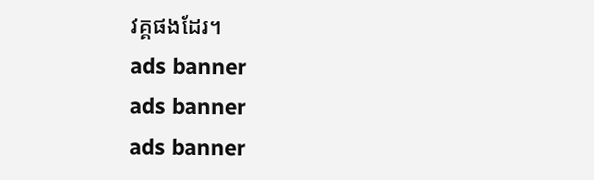វគ្គផងដែរ។
ads banner
ads banner
ads banner